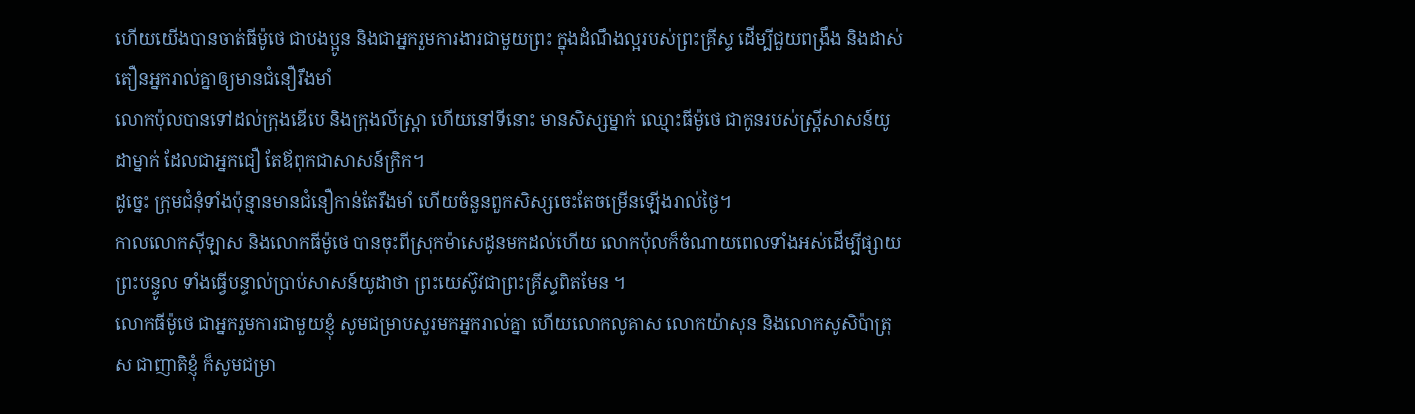ហើយយើងបានចាត់ធីម៉ូថេ ជាបងប្អូន និងជាអ្នករួមការងារជាមួយព្រះ ក្នុងដំណឹងល្អរបស់ព្រះគ្រីស្ទ ដើម្បីជួយពង្រឹង និងដាស់តឿនអ្នករាល់គ្នាឲ្យមានជំនឿរឹងមាំ
លោកប៉ុលបានទៅដល់ក្រុងឌើបេ និងក្រុងលីស្ត្រា ហើយនៅទីនោះ មានសិស្សម្នាក់ ឈ្មោះធីម៉ូថេ ជាកូនរបស់ស្ត្រីសាសន៍យូដាម្នាក់ ដែលជាអ្នកជឿ តែឪពុកជាសាសន៍ក្រិក។
ដូច្នេះ ក្រុមជំនុំទាំងប៉ុន្មានមានជំនឿកាន់តែរឹងមាំ ហើយចំនួនពួកសិស្សចេះតែចម្រើនឡើងរាល់ថ្ងៃ។
កាលលោកស៊ីឡាស និងលោកធីម៉ូថេ បានចុះពីស្រុកម៉ាសេដូនមកដល់ហើយ លោកប៉ុលក៏ចំណាយពេលទាំងអស់ដើម្បីផ្សាយព្រះបន្ទូល ទាំងធ្វើបន្ទាល់ប្រាប់សាសន៍យូដាថា ព្រះយេស៊ូវជាព្រះគ្រីស្ទពិតមែន ។
លោកធីម៉ូថេ ជាអ្នករួមការជាមួយខ្ញុំ សូមជម្រាបសួរមកអ្នករាល់គ្នា ហើយលោកលូគាស លោកយ៉ាសុន និងលោកសូសិប៉ាត្រុស ជាញាតិខ្ញុំ ក៏សូមជម្រា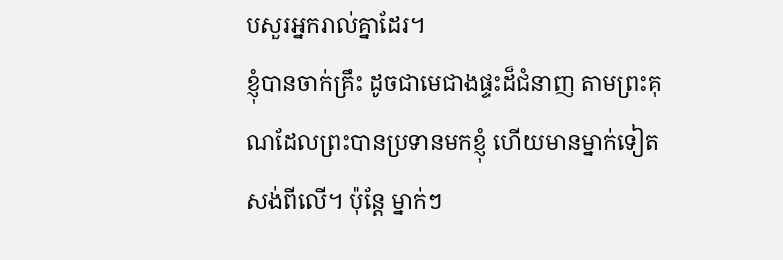បសួរអ្នករាល់គ្នាដែរ។
ខ្ញុំបានចាក់គ្រឹះ ដូចជាមេជាងផ្ទះដ៏ជំនាញ តាមព្រះគុណដែលព្រះបានប្រទានមកខ្ញុំ ហើយមានម្នាក់ទៀតសង់ពីលើ។ ប៉ុន្តែ ម្នាក់ៗ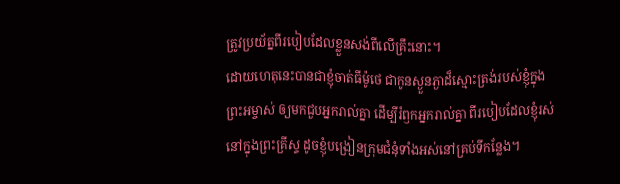ត្រូវប្រយ័ត្នពីរបៀបដែលខ្លួនសង់ពីលើគ្រឹះនោះ។
ដោយហេតុនេះបានជាខ្ញុំចាត់ធីម៉ូថេ ជាកូនស្ងួនភ្ងាដ៏ស្មោះត្រង់របស់ខ្ញុំក្នុងព្រះអម្ចាស់ ឲ្យមកជួបអ្នករាល់គ្នា ដើម្បីរំឭកអ្នករាល់គ្នា ពីរបៀបដែលខ្ញុំរស់នៅក្នុងព្រះគ្រីស្ទ ដូចខ្ញុំបង្រៀនក្រុមជំនុំទាំងអស់នៅគ្រប់ទីកន្លែង។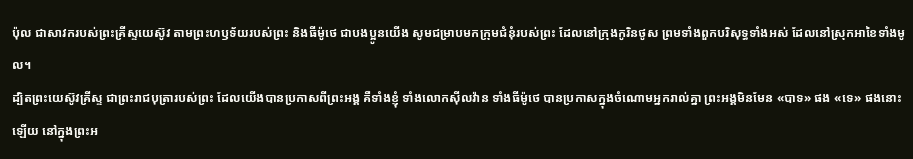ប៉ុល ជាសាវករបស់ព្រះគ្រីស្ទយេស៊ូវ តាមព្រះហឫទ័យរបស់ព្រះ និងធីម៉ូថេ ជាបងប្អូនយើង សូមជម្រាបមកក្រុមជំនុំរបស់ព្រះ ដែលនៅក្រុងកូរិនថូស ព្រមទាំងពួកបរិសុទ្ធទាំងអស់ ដែលនៅស្រុកអាខៃទាំងមូល។
ដ្បិតព្រះយេស៊ូវគ្រីស្ទ ជាព្រះរាជបុត្រារបស់ព្រះ ដែលយើងបានប្រកាសពីព្រះអង្គ គឺទាំងខ្ញុំ ទាំងលោកស៊ីលវ៉ាន ទាំងធីម៉ូថេ បានប្រកាសក្នុងចំណោមអ្នករាល់គ្នា ព្រះអង្គមិនមែន «បាទ» ផង «ទេ» ផងនោះឡើយ នៅក្នុងព្រះអ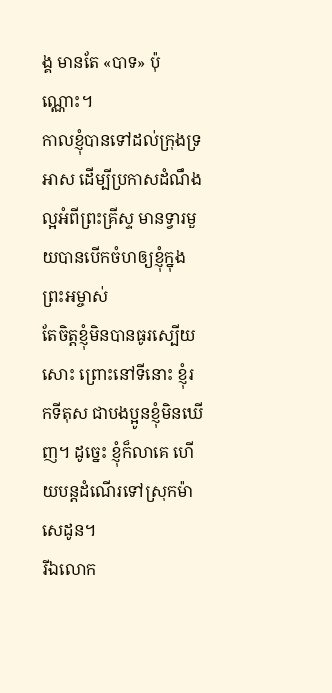ង្គ មានតែ «បាទ» ប៉ុណ្ណោះ។
កាលខ្ញុំបានទៅដល់ក្រុងទ្រអាស ដើម្បីប្រកាសដំណឹងល្អអំពីព្រះគ្រីស្ទ មានទ្វារមួយបានបើកចំហឲ្យខ្ញុំក្នុងព្រះអម្ចាស់
តែចិត្តខ្ញុំមិនបានធូរស្បើយសោះ ព្រោះនៅទីនោះ ខ្ញុំរកទីតុស ជាបងប្អូនខ្ញុំមិនឃើញ។ ដូច្នេះ ខ្ញុំក៏លាគេ ហើយបន្តដំណើរទៅស្រុកម៉ាសេដូន។
រីឯលោក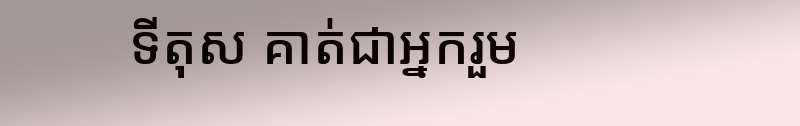ទីតុស គាត់ជាអ្នករួម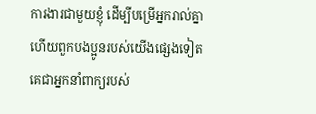ការងារជាមួយខ្ញុំ ដើម្បីបម្រើអ្នករាល់គ្នា ហើយពួកបងប្អូនរបស់យើងផ្សេងទៀត គេជាអ្នកនាំពាក្យរបស់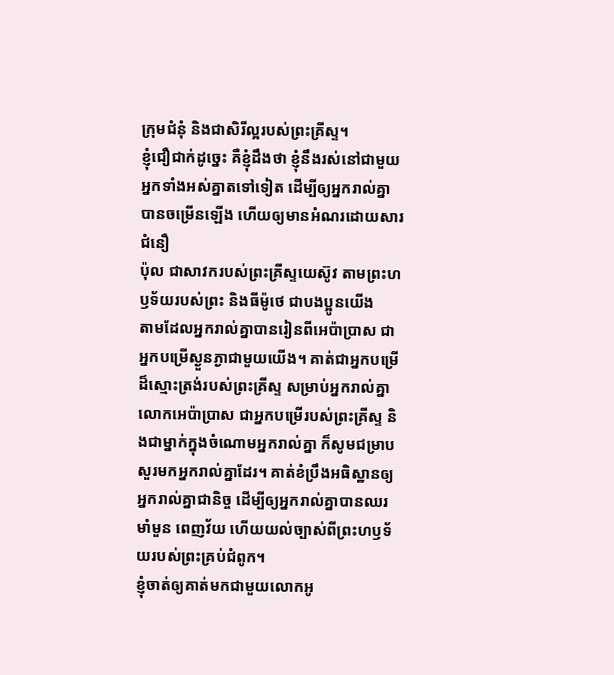ក្រុមជំនុំ និងជាសិរីល្អរបស់ព្រះគ្រីស្ទ។
ខ្ញុំជឿជាក់ដូច្នេះ គឺខ្ញុំដឹងថា ខ្ញុំនឹងរស់នៅជាមួយអ្នកទាំងអស់គ្នាតទៅទៀត ដើម្បីឲ្យអ្នករាល់គ្នាបានចម្រើនឡើង ហើយឲ្យមានអំណរដោយសារជំនឿ
ប៉ុល ជាសាវករបស់ព្រះគ្រីស្ទយេស៊ូវ តាមព្រះហឫទ័យរបស់ព្រះ និងធីម៉ូថេ ជាបងប្អូនយើង
តាមដែលអ្នករាល់គ្នាបានរៀនពីអេប៉ាប្រាស ជាអ្នកបម្រើស្ងួនភ្ងាជាមួយយើង។ គាត់ជាអ្នកបម្រើដ៏ស្មោះត្រង់របស់ព្រះគ្រីស្ទ សម្រាប់អ្នករាល់គ្នា
លោកអេប៉ាប្រាស ជាអ្នកបម្រើរបស់ព្រះគ្រីស្ទ និងជាម្នាក់ក្នុងចំណោមអ្នករាល់គ្នា ក៏សូមជម្រាបសួរមកអ្នករាល់គ្នាដែរ។ គាត់ខំប្រឹងអធិស្ឋានឲ្យអ្នករាល់គ្នាជានិច្ច ដើម្បីឲ្យអ្នករាល់គ្នាបានឈរមាំមួន ពេញវ័យ ហើយយល់ច្បាស់ពីព្រះហឫទ័យរបស់ព្រះគ្រប់ជំពូក។
ខ្ញុំចាត់ឲ្យគាត់មកជាមួយលោកអូ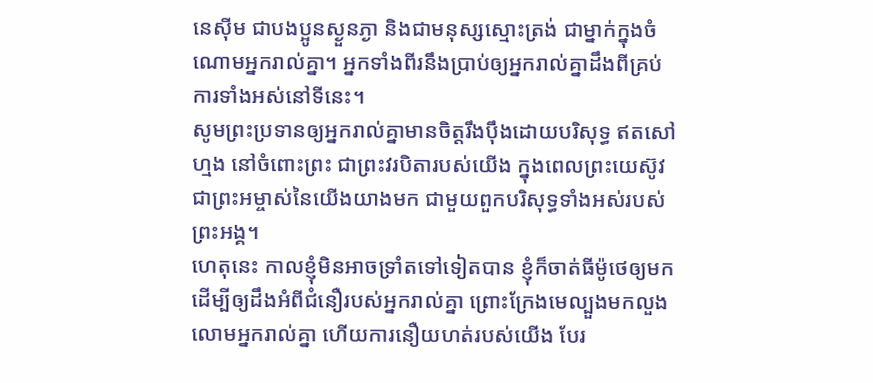នេស៊ីម ជាបងប្អូនស្ងួនភ្ងា និងជាមនុស្សស្មោះត្រង់ ជាម្នាក់ក្នុងចំណោមអ្នករាល់គ្នា។ អ្នកទាំងពីរនឹងប្រាប់ឲ្យអ្នករាល់គ្នាដឹងពីគ្រប់ការទាំងអស់នៅទីនេះ។
សូមព្រះប្រទានឲ្យអ្នករាល់គ្នាមានចិត្តរឹងប៉ឹងដោយបរិសុទ្ធ ឥតសៅហ្មង នៅចំពោះព្រះ ជាព្រះវរបិតារបស់យើង ក្នុងពេលព្រះយេស៊ូវ ជាព្រះអម្ចាស់នៃយើងយាងមក ជាមួយពួកបរិសុទ្ធទាំងអស់របស់ព្រះអង្គ។
ហេតុនេះ កាលខ្ញុំមិនអាចទ្រាំតទៅទៀតបាន ខ្ញុំក៏ចាត់ធីម៉ូថេឲ្យមក ដើម្បីឲ្យដឹងអំពីជំនឿរបស់អ្នករាល់គ្នា ព្រោះក្រែងមេល្បួងមកលួងលោមអ្នករាល់គ្នា ហើយការនឿយហត់របស់យើង បែរ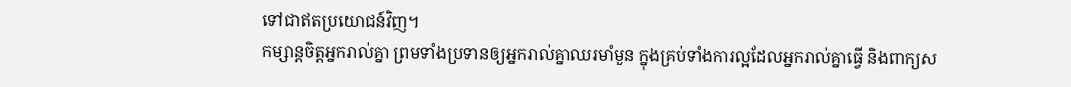ទៅជាឥតប្រយោជន៍វិញ។
កម្សាន្តចិត្តអ្នករាល់គ្នា ព្រមទាំងប្រទានឲ្យអ្នករាល់គ្នាឈរមាំមួន ក្នុងគ្រប់ទាំងការល្អដែលអ្នករាល់គ្នាធ្វើ និងពាក្យស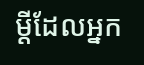ម្ដីដែលអ្នក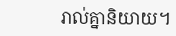រាល់គ្នានិយាយ។